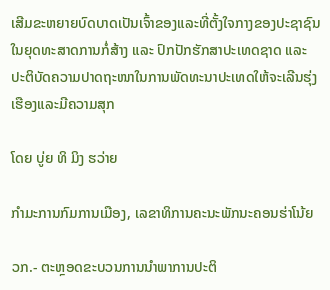ເສີມຂະຫຍາຍບົດບາດເປັນເຈົ້າຂອງແລະທີ່ຕັ້ງໃຈກາງຂອງປະຊາຊົນ ໃນຍຸດທະສາດການກໍ່ສ້າງ ແລະ ປົກປັກຮັກສາປະເທດຊາດ ແລະ ປະຕິບັດຄວາມປາດຖະໜາໃນການພັດທະນາປະເທດໃຫ້ຈະເລີນຮຸ່ງເຮືອງແລະມີຄວາມສຸກ

ໂດຍ ບູ່ຍ ທິ ມິງ ຮວ່າຍ

ກຳມະການກົມການເມືອງ, ເລຂາທິການຄະນະພັກນະຄອນຮ່າໂນ້ຍ

ວກ.- ຕະຫຼອດຂະບວນການນຳພາການປະຕິ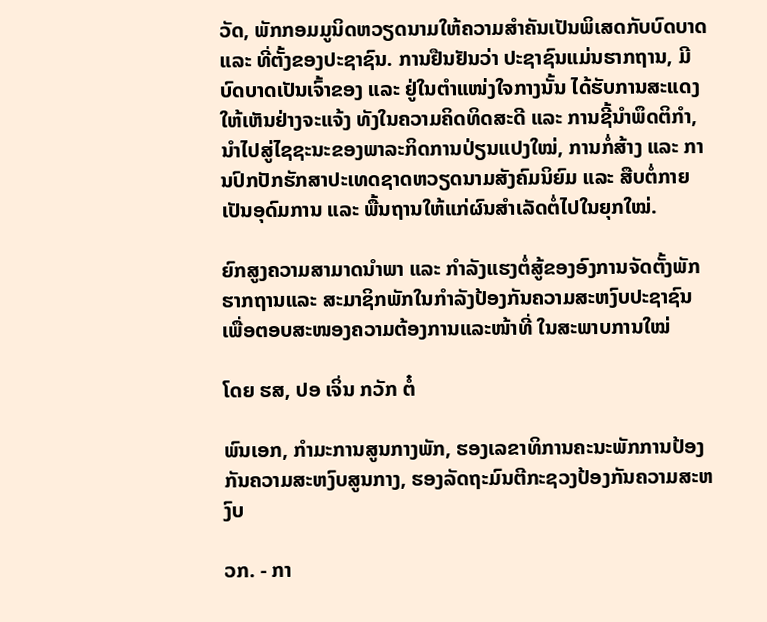ວັດ, ພັກກອມມູນິດຫວຽດນາມໃຫ້ຄວາມສຳຄັນເປັນພິເສດກັບບົດບາດ ແລະ ທີ່ຕັ້ງຂອງປະຊາຊົນ. ການຢືນຢັນວ່າ ປະຊາຊົນແມ່ນຮາກຖານ, ມີບົດບາດເປັນເຈົ້າຂອງ ແລະ ຢູ່ໃນຕຳແໜ່ງໃຈກາງນັ້ນ ໄດ້ຮັບການສະແດງໃຫ້ເຫັນຢ່າງຈະແຈ້ງ ທັງໃນຄວາມຄິດທິດສະດີ ແລະ ການຊີ້ນຳພຶດຕິກຳ, ນຳໄປສູ່ໄຊຊະນະຂອງພາລະກິດການປ່ຽນແປງໃໝ່, ການກໍ່ສ້າງ ແລະ ການປົກປັກຮັກສາປະເທດຊາດຫວຽດນາມສັງຄົມນິຍົມ ແລະ ສືບຕໍ່ກາຍເປັນອຸດົມການ ແລະ ພື້ນຖານໃຫ້ແກ່ຜົນສຳເລັດຕໍ່ໄປໃນຍຸກໃໝ່.

ຍົກສູງຄວາມສາມາດນຳພາ ແລະ ກຳລັງແຮງຕໍ່ສູ້ຂອງອົງການຈັດຕັ້ງພັກຮາກຖານແລະ ສະມາຊິກພັກໃນກໍາລັງປ້ອງກັນຄວາມສະຫງົບປະຊາຊົນ ເພື່ອຕອບສະໜອງຄວາມຕ້ອງການແລະໜ້າທີ່ ໃນສະພາບການໃໝ່

ໂດຍ ຮສ, ປອ ເຈິ່ນ ກວັກ ຕໍ໋

ພົນເອກ, ກຳມະການສູນກາງພັກ, ຮອງເລຂາທິການຄະນະພັກການປ້ອງກັນຄວາມສະຫງົບສູນກາງ, ຮອງລັດຖະມົນຕີກະຊວງປ້ອງກັນຄວາມສະຫງົບ

ວກ. - ກາ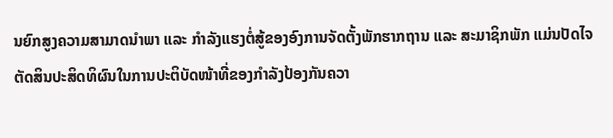ນຍົກສູງຄວາມສາມາດນຳພາ ແລະ ກຳລັງແຮງຕໍ່ສູ້ຂອງອົງການຈັດຕັ້ງພັກຮາກຖານ ແລະ ສະມາຊິກພັກ ແມ່ນປັດໄຈຕັດສິນປະສິດທິຜົນໃນການປະຕິບັດໜ້າທີ່ຂອງກໍາລັງປ້ອງກັນຄວາ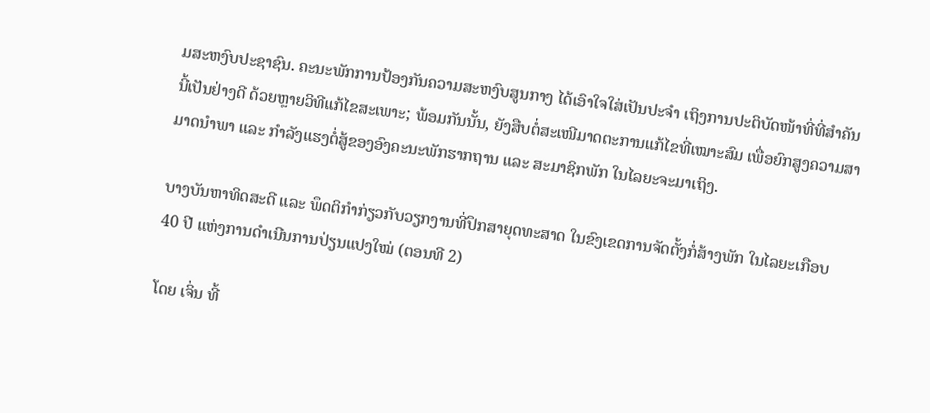ມສະຫງົບປະຊາຊົນ. ຄະນະພັກການປ້ອງກັນຄວາມສະຫງົບສູນກາງ ໄດ້ເອົາໃຈໃສ່ເປັນປະຈຳ ເຖິງການປະຕິບັດໜ້າທີ່ທີ່ສຳຄັນນີ້ເປັນຢ່າງດີ ດ້ວຍຫຼາຍວິທີແກ້ໄຂສະເພາະ; ພ້ອມກັນນັ້ນ, ຍັງສືບຕໍ່ສະເໜີມາດຕະການແກ້ໄຂທີ່ເໝາະສົມ ເພື່ອຍົກສູງຄວາມສາມາດນຳພາ ແລະ ກຳລັງແຮງຕໍ່ສູ້ຂອງອົງຄະນະພັກຮາກຖານ ແລະ ສະມາຊິກພັກ ໃນໄລຍະຈະມາເຖິງ.

ບາງບັນຫາທິດສະດີ ແລະ ພຶດຕິກຳກ່ຽວກັບວຽກງານທີ່ປຶກສາຍຸດທະສາດ ໃນຂົງເຂດການຈັດຕັ້ງກໍ່ສ້າງພັກ ໃນໄລຍະເກືອບ 40 ປີ ແຫ່ງການດຳເນີນການປ່ຽນແປງໃໝ່ (ຕອນທີ 2)

ໂດຍ ເຈິ່ນ ທີ້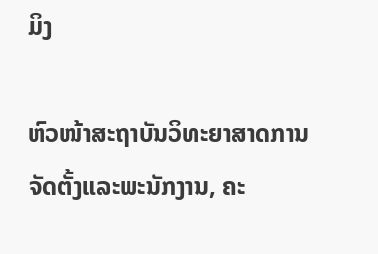ມິງ

ຫົວໜ້າສະຖາບັນວິທະຍາສາດການຈັດຕັ້ງແລະພະນັກງານ, ຄະ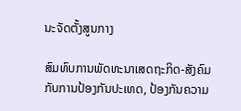ນະຈັດຕັ້ງສູນກາງ

ສົມທົບການພັດທະນາເສດຖະກິດ-ສັງຄົມກັບການປ້ອງກັນປະເທດ, ປ້ອງກັນຄວາມ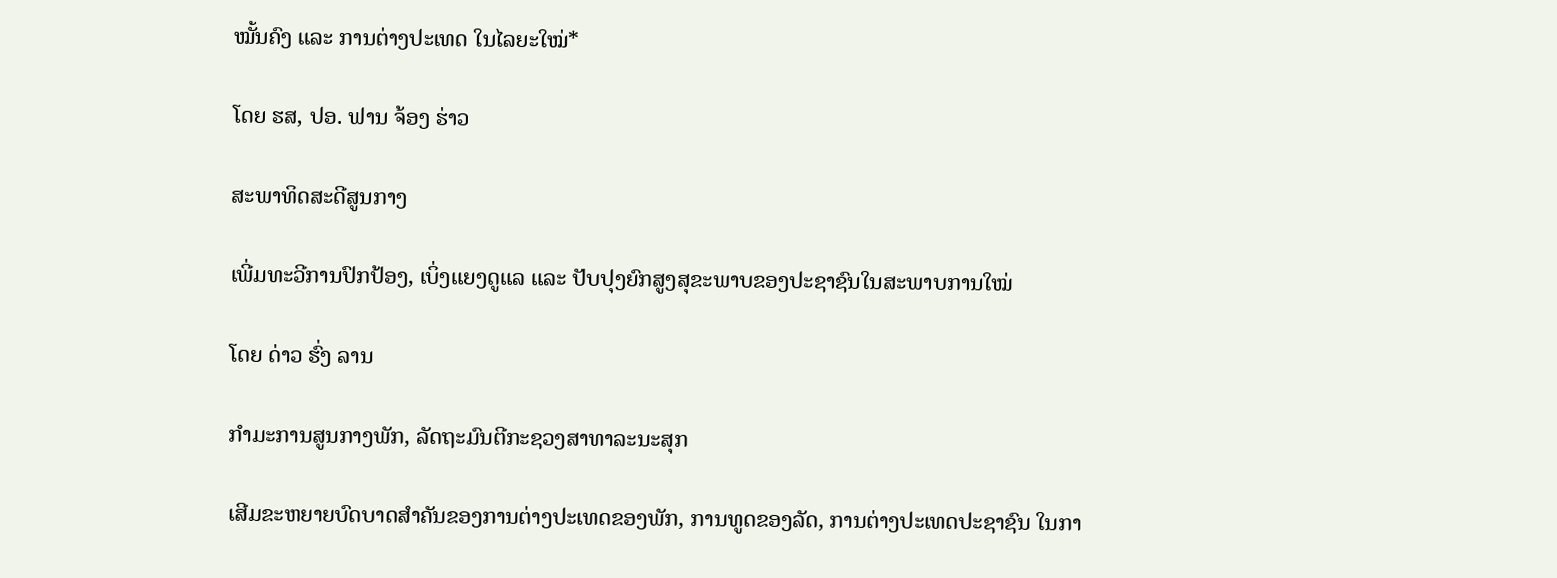ໝັ້ນຄົງ ແລະ ການຕ່າງປະເທດ ໃນໄລຍະໃໝ່*

ໂດຍ ຮສ, ປອ. ຟານ ຈ້ອງ ຮ່າວ

ສະພາທິດສະດີສູນກາງ

ເພີ່ມທະວີການປົກປ້ອງ, ເບິ່ງແຍງດູແລ ແລະ ປັບປຸງຍົກສູງສຸຂະພາບຂອງປະຊາຊົນໃນສະພາບການໃໝ່

ໂດຍ ດ່າວ ຮົ່ງ ລານ

ກຳມະການສູນກາງພັກ, ລັດຖະມົນຕີກະຊວງສາທາລະນະສຸກ

ເສີມຂະຫຍາຍບົດບາດສຳຄັນຂອງການຕ່າງປະເທດຂອງພັກ, ການທູດຂອງລັດ, ການຕ່າງປະເທດປະຊາຊົນ ໃນກາ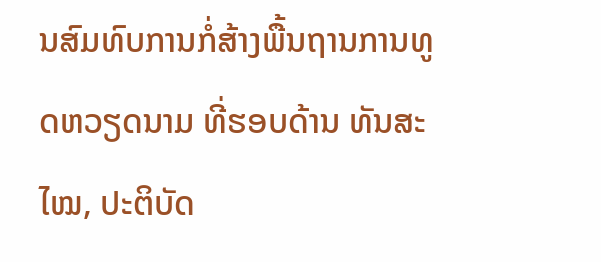ນສົມທົບການກໍ່ສ້າງພື້ນຖານການທູດຫວຽດນາມ ທີ່ຮອບດ້ານ ທັນສະໄໝ, ປະຕິບັດ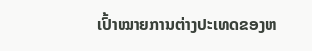ເປົ້າໝາຍການຕ່າງປະເທດຂອງຫ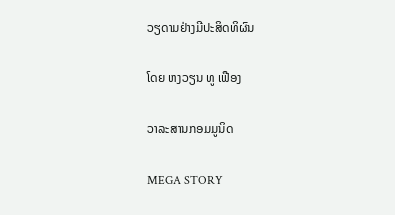ວຽດາມຢ່າງມີປະສິດທິຜົນ

ໂດຍ ຫງວຽນ ທູ ເຟືອງ

ວາລະສານກອມມູນິດ

MEGA STORY